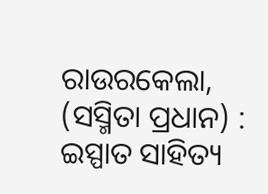ରାଉରକେଲା, (ସସ୍ମିତା ପ୍ରଧାନ) : ଇସ୍ପାତ ସାହିତ୍ୟ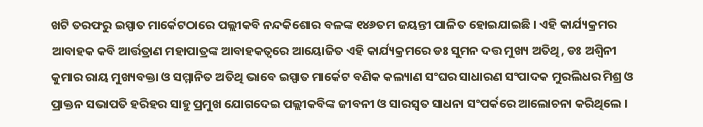ଖଟି ତରଫରୁ ଇସ୍ପାତ ମାର୍କେଟଠାରେ ପଲ୍ଲୀକବି ନନ୍ଦକିଶୋର ବଳଙ୍କ ୧୪୬ତମ ଜୟନ୍ତୀ ପାଳିତ ହୋଇଯାଇଛି । ଏହି କାର୍ଯ୍ୟକ୍ରମର ଆବାହକ କବି ଆର୍ତ୍ତତ୍ରାଣ ମହାପାତ୍ରଙ୍କ ଆବାହକତ୍ୱରେ ଆୟୋଜିତ ଏହି କାର୍ଯ୍ୟକ୍ରମରେ ଡଃ ସୁମନ ଦତ୍ତ ମୁଖ୍ୟ ଅତିଥି, ଡଃ ଅଶ୍ୱିନୀ କୁମାର ରାୟ ମୁଖ୍ୟବକ୍ତା ଓ ସମ୍ମାନିତ ଅତିଥି ଭାବେ ଇସ୍ପାତ ମାର୍କେଟ ବଣିକ କଲ୍ୟାଣ ସଂଘର ସାଧାରଣ ସଂପାଦକ ମୁରଲିଧର ମିଶ୍ର ଓ ପ୍ରାକ୍ତନ ସଭାପତି ହରିହର ସାହୁ ପ୍ରମୁଖ ଯୋଗଦେଇ ପଲ୍ଲୀକବିଙ୍କ ଜୀବନୀ ଓ ସାରସ୍ୱତ ସାଧନା ସଂପର୍କରେ ଆଲୋଚନା କରିଥିଲେ ।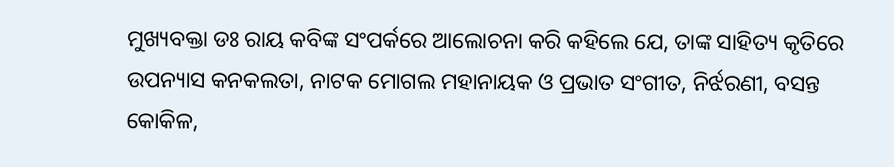ମୁଖ୍ୟବକ୍ତା ଡଃ ରାୟ କବିଙ୍କ ସଂପର୍କରେ ଆଲୋଚନା କରି କହିଲେ ଯେ, ତାଙ୍କ ସାହିତ୍ୟ କୃତିରେ ଉପନ୍ୟାସ କନକଲତା, ନାଟକ ମୋଗଲ ମହାନାୟକ ଓ ପ୍ରଭାତ ସଂଗୀତ, ନିର୍ଝରଣୀ, ବସନ୍ତ କୋକିଳ,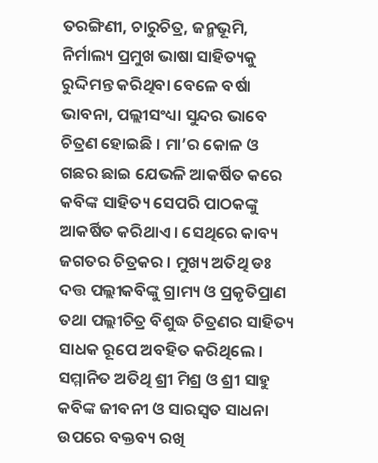ତରଙ୍ଗିଣୀ, ଚାରୁଚିତ୍ର, ଜନ୍ମଭୂମି, ନିର୍ମାଲ୍ୟ ପ୍ରମୁଖ ଭାଷା ସାହିତ୍ୟକୁ ରୁଦ୍ଦିମନ୍ତ କରିଥିବା ବେଳେ ବର୍ଷା ଭାବନା, ପଲ୍ଲୀସଂଧ୍ୟା ସୁନ୍ଦର ଭାବେ ଚିତ୍ରଣ ହୋଇଛି । ମା’ର କୋଳ ଓ ଗଛର ଛାଇ ଯେଭଳି ଆକର୍ଷିତ କରେ କବିଙ୍କ ସାହିତ୍ୟ ସେପରି ପାଠକଙ୍କୁ ଆକର୍ଷିତ କରିଥାଏ । ସେଥିରେ କାବ୍ୟ ଜଗତର ଚିତ୍ରକର । ମୁଖ୍ୟ ଅତିଥି ଡଃ ଦତ୍ତ ପଲ୍ଲୀକବିଙ୍କୁ ଗ୍ରାମ୍ୟ ଓ ପ୍ରକୃତିପ୍ରାଣ ତଥା ପଲ୍ଲୀଚିତ୍ର ବିଶୁଦ୍ଧ ଚିତ୍ରଣର ସାହିତ୍ୟ ସାଧକ ରୂପେ ଅବହିତ କରିଥିଲେ । ସମ୍ମାନିତ ଅତିଥି ଶ୍ରୀ ମିଶ୍ର ଓ ଶ୍ରୀ ସାହୁ କବିଙ୍କ ଜୀବନୀ ଓ ସାରସ୍ୱତ ସାଧନା ଉପରେ ବକ୍ତବ୍ୟ ରଖି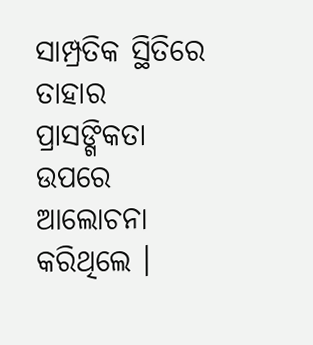ସାମ୍ପ୍ରତିକ ସ୍ଥିତିରେ ତାହାର ପ୍ରାସଙ୍ଗିକତା ଉପରେ ଆଲୋଚନା କରିଥିଲେ ।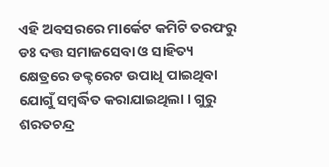ଏହି ଅବସରରେ ମାର୍କେଟ କମିଟି ତରଫରୁ ଡଃ ଦତ୍ତ ସମାଜସେବା ଓ ସାହିତ୍ୟ କ୍ଷେତ୍ରରେ ଡକ୍ଟରେଟ ଉପାଧି ପାଇଥିବା ଯୋଗୁଁ ସମ୍ବର୍ଦ୍ଧିତ କରାଯାଇଥିଲା । ଗୁରୁ ଶରତଚନ୍ଦ୍ର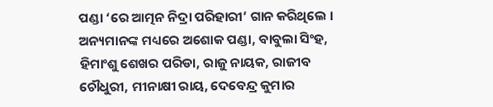ପଣ୍ଡା ‘ରେ ଆତ୍ମନ ନିଦ୍ରା ପରିହାରୀ’ ଗାନ କରିଥିଲେ । ଅନ୍ୟମାନଙ୍କ ମଧ୍ୟରେ ଅଶୋକ ପଣ୍ଡା, ବାବୁଲା ସିଂହ, ହିମାଂଶୁ ଶେଖର ପରିଡା, ରାଜୁ ନାୟକ, ରାଜୀବ ଚୌଧୁରୀ, ମୀନାକ୍ଷୀ ରାୟ, ଦେବେନ୍ଦ୍ର କୁମାର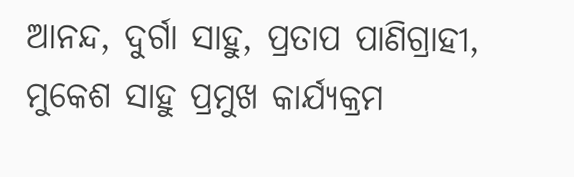ଆନନ୍ଦ, ଦୁର୍ଗା ସାହୁ, ପ୍ରତାପ ପାଣିଗ୍ରାହୀ, ମୁକେଶ ସାହୁ ପ୍ରମୁଖ କାର୍ଯ୍ୟକ୍ରମ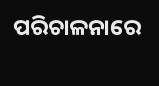ପରିଚାଳନାରେ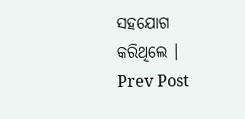ସହଯୋଗ କରିଥିଲେ ।
Prev Post